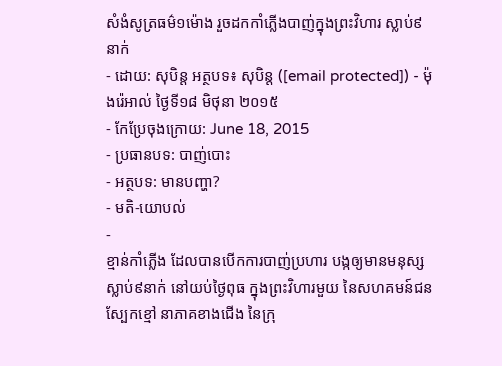សំងំសូត្រធម៌១ម៉ោង រួចដកកាំភ្លើងបាញ់ក្នុងព្រះវិហារ ស្លាប់៩នាក់
- ដោយ: សុបិន្ដ អត្ថបទ៖ សុបិន្ត ([email protected]) - ម៉ុងរ៉េអាល់ ថ្ងៃទី១៨ មិថុនា ២០១៥
- កែប្រែចុងក្រោយ: June 18, 2015
- ប្រធានបទ: បាញ់បោះ
- អត្ថបទ: មានបញ្ហា?
- មតិ-យោបល់
-
ខ្មាន់កាំភ្លើង ដែលបានបើកការបាញ់ប្រហារ បង្កឲ្យមានមនុស្សស្លាប់៩នាក់ នៅយប់ថ្ងៃពុធ ក្នុងព្រះវិហារមួយ នៃសហគមន៍ជនស្បែកខ្មៅ នាភាគខាងជើង នៃក្រុ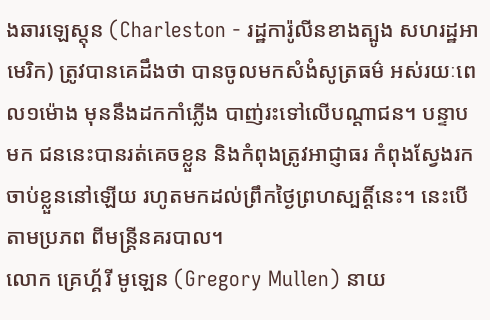ងឆារឡេស្ដុន (Charleston - រដ្ឋការ៉ូលីនខាងត្បូង សហរដ្ឋអាមេរិក) ត្រូវបានគេដឹងថា បានចូលមកសំងំសូត្រធម៌ អស់រយៈពេល១ម៉ោង មុននឹងដកកាំភ្លើង បាញ់រះទៅលើបណ្ដាជន។ បន្ទាបមក ជននេះបានរត់គេចខ្លួន និងកំពុងត្រូវអាជ្ញាធរ កំពុងស្វែងរកចាប់ខ្លួននៅឡើយ រហូតមកដល់ព្រឹកថ្ងៃព្រហស្បត្តិ៍នេះ។ នេះបើតាមប្រភព ពីមន្ត្រីនគរបាល។
លោក គ្រេហ្គ័រី មូឡេន (Gregory Mullen) នាយ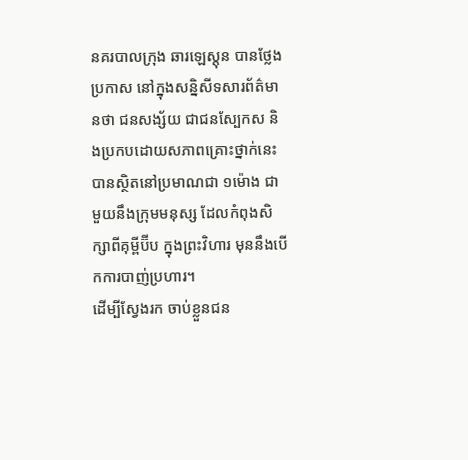នគរបាលក្រុង ឆារឡេស្ដុន បានថ្លែងប្រកាស នៅក្នុងសន្និសីទសារព័ត៌មានថា ជនសង្ស័យ ជាជនស្បែកស និងប្រកបដោយសភាពគ្រោះថ្នាក់នេះ បានស្ថិតនៅប្រមាណជា ១ម៉ោង ជាមួយនឹងក្រុមមនុស្ស ដែលកំពុងសិក្សាពីគុម្ពីប៊ីប ក្នុងព្រះវិហារ មុននឹងបើកការបាញ់ប្រហារ។
ដើម្បីស្វែងរក ចាប់ខ្លួនជន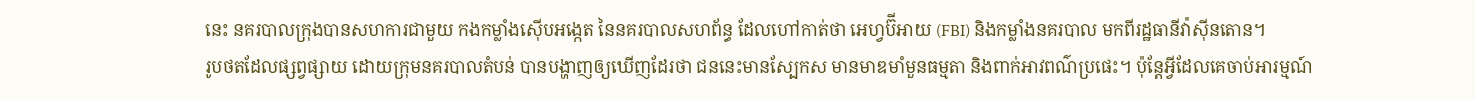នេះ នគរបាលក្រុងបានសហការជាមួយ កងកម្លាំងស៊ើបអង្កេត នៃនគរបាលសហព័ន្ធ ដែលហៅកាត់ថា អេហ្វប៊ីអាយ (FBI) និងកម្លាំងនគរបាល មកពីរដ្ឋធានីវ៉ាស៊ីនតោន។
រូបថតដែលផ្សព្វផ្សាយ ដោយក្រុមនគរបាលតំបន់ បានបង្ហាញឲ្យឃើញដែរថា ជននេះមានស្បែកស មានមាឌមាំមួនធម្មតា និងពាក់អាវពណ៌ប្រផេះ។ ប៉ុន្តែអ្វីដែលគេចាប់អារម្មណ៍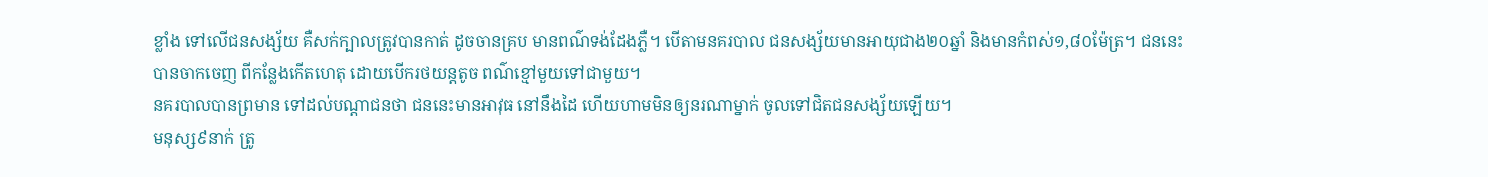ខ្លាំង ទៅលើជនសង្ស័យ គឺសក់ក្បាលត្រូវបានកាត់ ដូចចានគ្រប មានពណ៌ទង់ដែងភ្លឺ។ បើតាមនគរបាល ជនសង្ស័យមានអាយុជាង២០ឆ្នាំ និងមានកំពស់១,៨០ម៉ែត្រ។ ជននេះបានចាកចេញ ពីកន្លែងកើតហេតុ ដោយបើករថយន្ដតូច ពណ៌ខ្មៅមួយទៅជាមួយ។
នគរបាលបានព្រមាន ទៅដល់បណ្ដាជនថា ជននេះមានអាវុធ នៅនឹងដៃ ហើយហាមមិនឲ្យនរណាម្នាក់ ចូលទៅជិតជនសង្ស័យឡើយ។
មនុស្ស៩នាក់ ត្រូ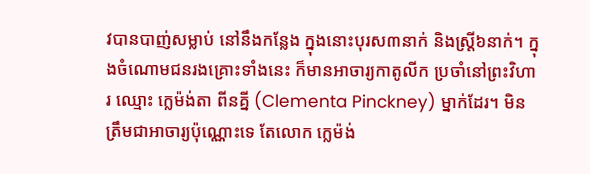វបានបាញ់សម្លាប់ នៅនឹងកន្លែង ក្នុងនោះបុរស៣នាក់ និងស្ត្រី៦នាក់។ ក្នុងចំណោមជនរងគ្រោះទាំងនេះ ក៏មានអាចារ្យកាតូលីក ប្រចាំនៅព្រះវិហារ ឈ្មោះ ក្លេម៉ង់តា ពីនគ្នី (Clementa Pinckney) ម្នាក់ដែរ។ មិនត្រឹមជាអាចារ្យប៉ុណ្ណោះទេ តែលោក ក្លេម៉ង់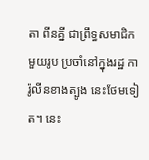តា ពីនគ្នី ជាព្រឹទ្ធសមាជិកមួយរូប ប្រចាំនៅក្នុងរដ្ឋ ការ៉ូលីនខាងត្បូង នេះថែមទៀត។ នេះ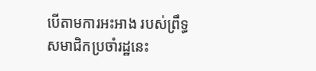បើតាមការអះអាង របស់ព្រឹទ្ធសមាជិកប្រចាំរដ្ឋនេះ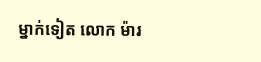ម្នាក់ទៀត លោក ម៉ារ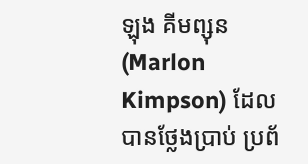ឡុង គីមព្សុន (Marlon Kimpson) ដែលបានថ្លែងប្រាប់ ប្រព័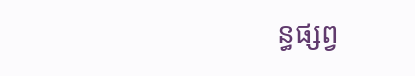ន្ធផ្សព្វ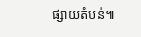ផ្សាយតំបន់៕